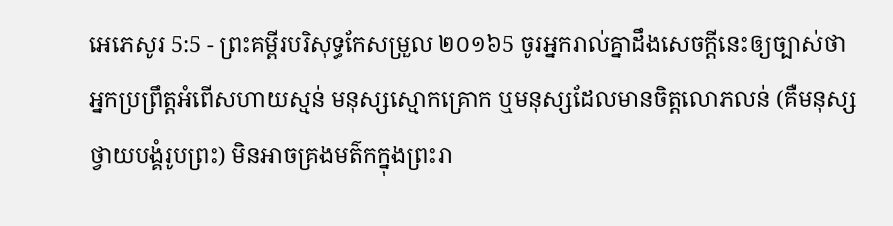អេភេសូរ 5:5 - ព្រះគម្ពីរបរិសុទ្ធកែសម្រួល ២០១៦5 ចូរអ្នករាល់គ្នាដឹងសេចក្ដីនេះឲ្យច្បាស់ថា អ្នកប្រព្រឹត្តអំពើសហាយស្មន់ មនុស្សស្មោកគ្រោក ឬមនុស្សដែលមានចិត្តលោភលន់ (គឺមនុស្សថ្វាយបង្គំរូបព្រះ) មិនអាចគ្រងមត៌កក្នុងព្រះរា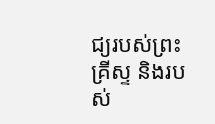ជ្យរបស់ព្រះគ្រីស្ទ និងរបស់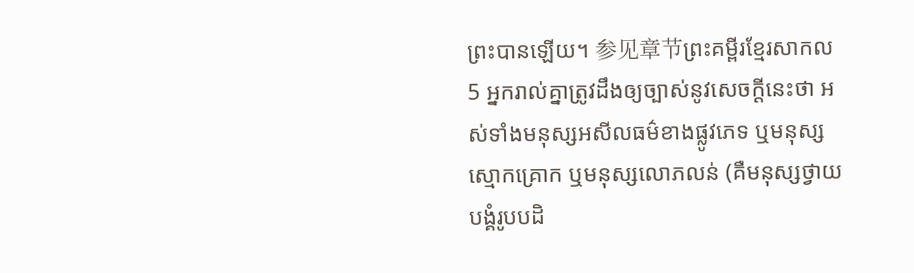ព្រះបានឡើយ។ 参见章节ព្រះគម្ពីរខ្មែរសាកល5 អ្នករាល់គ្នាត្រូវដឹងឲ្យច្បាស់នូវសេចក្ដីនេះថា អស់ទាំងមនុស្សអសីលធម៌ខាងផ្លូវភេទ ឬមនុស្សស្មោកគ្រោក ឬមនុស្សលោភលន់ (គឺមនុស្សថ្វាយបង្គំរូបបដិ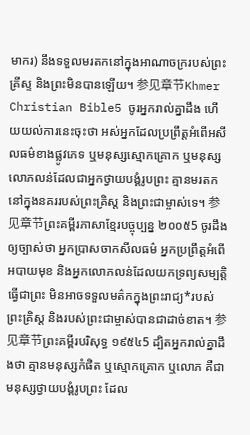មាករ) នឹងទទួលមរតកនៅក្នុងអាណាចក្ររបស់ព្រះគ្រីស្ទ និងព្រះមិនបានឡើយ។ 参见章节Khmer Christian Bible5 ចូរអ្នករាល់គ្នាដឹង ហើយយល់ការនេះចុះថា អស់អ្នកដែលប្រព្រឹត្តអំពើអសីលធម៌ខាងផ្លូវភេទ ឬមនុស្សស្មោកគ្រោក ឬមនុស្សលោភលន់ដែលជាអ្នកថ្វាយបង្គំរូបព្រះ គ្មានមរតកនៅក្នុងនគររបស់ព្រះគ្រិស្ដ និងព្រះជាម្ចាស់ទេ។ 参见章节ព្រះគម្ពីរភាសាខ្មែរបច្ចុប្បន្ន ២០០៥5 ចូរដឹងឲ្យច្បាស់ថា អ្នកប្រាសចាកសីលធម៌ អ្នកប្រព្រឹត្តអំពើអបាយមុខ និងអ្នកលោភលន់ដែលយកទ្រព្យសម្បត្តិធ្វើជាព្រះ មិនអាចទទួលមត៌កក្នុងព្រះរាជ្យ*របស់ព្រះគ្រិស្ត និងរបស់ព្រះជាម្ចាស់បានជាដាច់ខាត។ 参见章节ព្រះគម្ពីរបរិសុទ្ធ ១៩៥៤5 ដ្បិតអ្នករាល់គ្នាដឹងថា គ្មានមនុស្សកំផិត ឬស្មោកគ្រោក ឬលោភ គឺជាមនុស្សថ្វាយបង្គំរូបព្រះ ដែល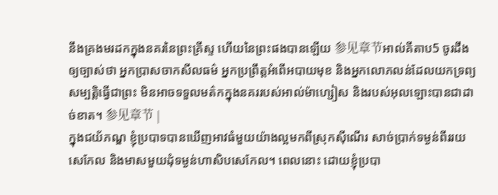នឹងគ្រងមរដកក្នុងនគរនៃព្រះគ្រីស្ទ ហើយនៃព្រះផងបានឡើយ 参见章节អាល់គីតាប5 ចូរដឹងឲ្យច្បាស់ថា អ្នកប្រាសចាកសីលធម៌ អ្នកប្រព្រឹត្ដអំពើអបាយមុខ និងអ្នកលោភលន់ដែលយកទ្រព្យសម្បត្តិធ្វើជាព្រះ មិនអាចទទួលមត៌កក្នុងនគររបស់អាល់ម៉ាហ្សៀស និងរបស់អុលឡោះបានជាដាច់ខាត។ 参见章节 |
ក្នុងជយ័ភណ្ឌ ខ្ញុំប្របាទបានឃើញអាវធំមួយយ៉ាងល្អមកពីស្រុកស៊ីណើរ សាច់ប្រាក់ទម្ងន់ពីររយសេកែល និងមាសមួយដុំទម្ងន់ហាសិបសេកែល។ ពេលនោះ ដោយខ្ញុំប្របា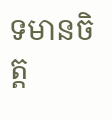ទមានចិត្ត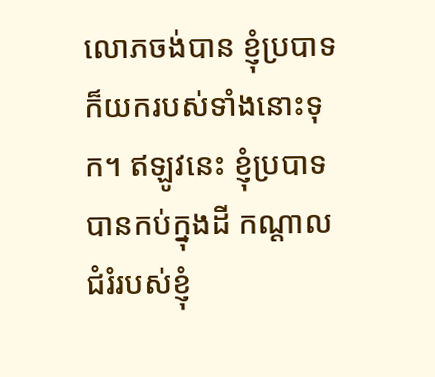លោភចង់បាន ខ្ញុំប្របាទក៏យករបស់ទាំងនោះទុក។ ឥឡូវនេះ ខ្ញុំប្របាទបានកប់ក្នុងដី កណ្ដាលជំរំរបស់ខ្ញុំ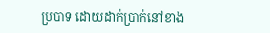ប្របាទ ដោយដាក់ប្រាក់នៅខាង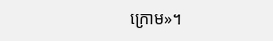ក្រោម»។